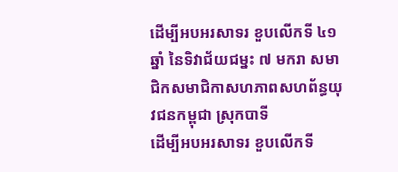ដើម្បីអបអរសាទរ ខួបលើកទី ៤១ឆ្នាំ នៃទិវាជ័យជម្នះ ៧ មករា សមាជិកសមាជិកាសហភាពសហព័ន្ធយុវជនកម្ពុជា ស្រុកបាទី
ដើម្បីអបអរសាទរ ខួបលើកទី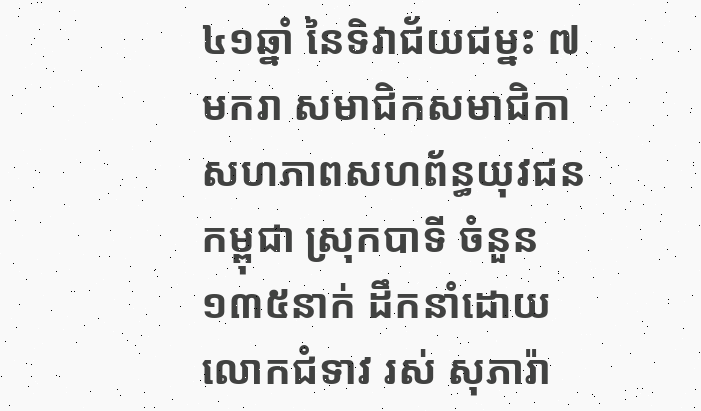៤១ឆ្នាំ នៃទិវាជ័យជម្នះ ៧ មករា សមាជិកសមាជិកាសហភាពសហព័ន្ធយុវជនកម្ពុជា ស្រុកបាទី ចំនួន ១៣៥នាក់ ដឹកនាំដោយ លោកជំទាវ រស់ សុភារ៉ា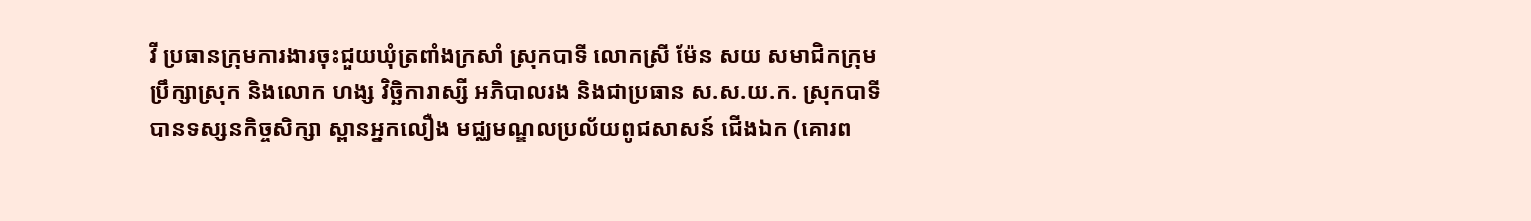វី ប្រធានក្រុមការងារចុះជួយឃុំត្រពាំងក្រសាំ ស្រុកបាទី លោកស្រី ម៉ែន សយ សមាជិកក្រុមប្រឹក្សាស្រុក និងលោក ហង្ស វិច្ឆិការាស្សី អភិបាលរង និងជាប្រធាន ស.ស.យ.ក. ស្រុកបាទី បានទស្សនកិច្ចសិក្សា ស្ពានអ្នកលឿង មជ្ឈមណ្ឌលប្រល័យពូជសាសន៍ ជើងឯក (គោរព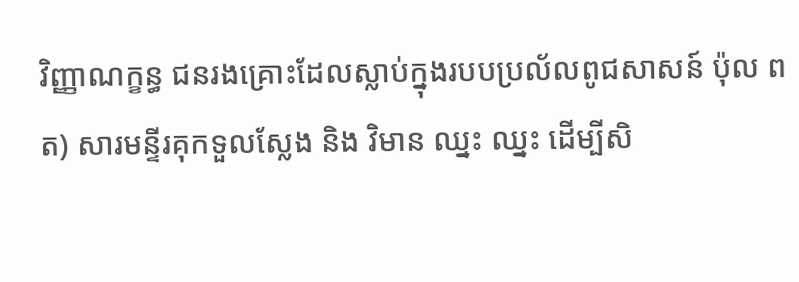វិញ្ញាណក្ខន្ធ ជនរងគ្រោះដែលស្លាប់ក្នុងរបបប្រល័លពូជសាសន៍ ប៉ុល ពត) សារមន្ទីរគុកទួលស្លែង និង វិមាន ឈ្នះ ឈ្នះ ដើម្បីសិ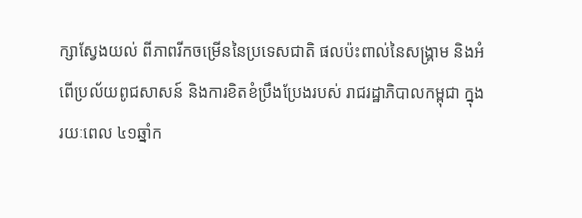ក្សាស្វែងយល់ ពីភាពរីកចម្រេីននៃប្រទេសជាតិ ផលប៉ះពាល់នៃសង្គ្រាម និងអំពើប្រល័យពូជសាសន៍ និងការខិតខំប្រឹងប្រែងរបស់ រាជរដ្ឋាភិបាលកម្ពុជា ក្នុងរយៈពេល ៤១ឆ្នាំក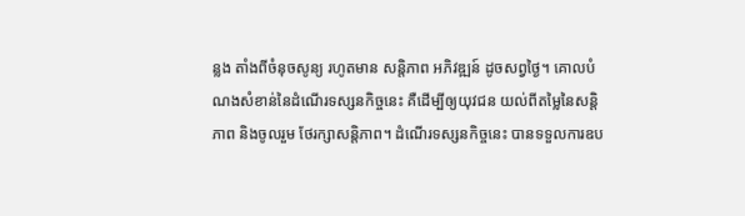ន្លង តាំងពីចំនុចសូន្យ រហូតមាន សន្តិភាព អភិវឌ្ឍន៍ ដូចសព្វថ្ងៃ។ គោលបំណងសំខាន់នៃដំណេីរទស្សនកិច្ចនេះ គឺដេីម្បីឲ្យយុវជន យល់ពីតម្លៃនៃសន្តិភាព និងចូលរួម ថែរក្សាសន្តិភាព។ ដំណើរទស្សនកិច្ចនេះ បានទទួលការឧប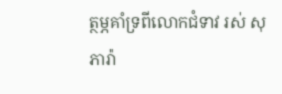ត្ថម្ភគាំទ្រពីលោកជំទាវ រស់ សុភារ៉ា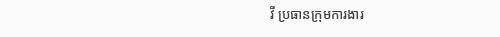វី ប្រធានក្រុមការងារ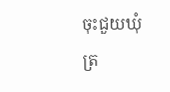ចុះជួយឃុំត្រ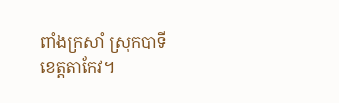ពាំងក្រសាំ ស្រុកបាទី ខេត្តតាកែវ។